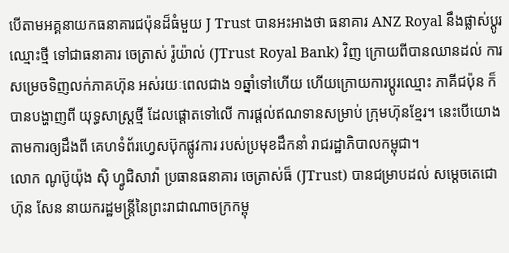បើតាមអគ្គនាយកធនាគារជប៉ុនដ៏ធំមួយ J Trust បានអះអាងថា ធនាគារ ANZ Royal នឹងផ្លាស់ប្តូរឈ្មោះថ្មី ទៅជាធនាគារ ចេត្រាស់ រ៉ូយ៉ាល់ (JTrust Royal Bank) វិញ ក្រោយពីបានឈានដល់ ការសម្រេចទិញលក់ភាគហ៊ុន អស់រយៈពេលជាង ១ឆ្នាំទៅហើយ ហើយក្រោយការប្តូរឈ្មោះ ភាគីជប៉ុន ក៏បានបង្ហាញពី យុទ្ធសាស្រ្តថ្មី ដែលផ្តោតទៅលើ ការផ្តល់ឥណទានសម្រាប់ ក្រុមហ៊ុនខ្មែរ។ នេះបើយោងតាមការឲ្យដឹងពី គេហទំព័រហ្វេសប៊ុកផ្លូវការ របស់ប្រមុខដឹកនាំ រាជរដ្ឋាភិបាលកម្ពុជា។
លោក ណូប៊ូយ៉ុង ស៊ិ ហ្វូជិសាវ៉ា ប្រធានធនាគារ ចេត្រាស់ធ៏ (JTrust) បានជម្រាបដល់ សម្តេចតេជោ ហ៊ុន សែន នាយករដ្ឋមន្រ្តីនៃព្រះរាជាណាចក្រកម្ពុ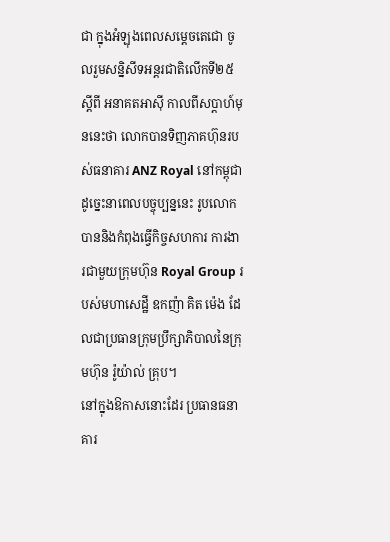ជា ក្នុងអំឡុងពេលសម្តេចតេជោ ចូលរួមសន្និសីទអន្តរជាតិលើកទី២៥ ស្តីពី អនាគតអាស៊ី កាលពីសប្តាហ៍មុននេះថា លោកបានទិញភាគហ៊ុនរបស់ធនាគារ ANZ Royal នៅកម្ពុជា ដូច្នេះនាពេលបច្ចុប្បន្ននេះ រូបលោក បាននិងកំពុងធ្វើកិច្ចសហការ ការងារជាមួយក្រុមហ៊ុន Royal Group របស់មហាសេដ្ឋី ឧកញ៉ា គិត ម៉េង ដែលជាប្រធានក្រុមប្រឹក្សាភិបាលនៃក្រុមហ៊ុន រ៉ូយ៉ាល់ គ្រុប។
នៅក្នុងឱកាសនោះដែរ ប្រធានធនាគារ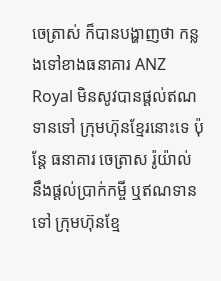ចេត្រាស់ ក៏បានបង្ហាញថា កន្លងទៅខាងធនាគារ ANZ Royal មិនសូវបានផ្តល់ឥណទានទៅ ក្រុមហ៊ុនខ្មែរនោះទេ ប៉ុន្តែ ធនាគារ ចេត្រាស រ៉ូយ៉ាល់ នឹងផ្តល់ប្រាក់កម្ចី ឬឥណទានទៅ ក្រុមហ៊ុនខ្មែ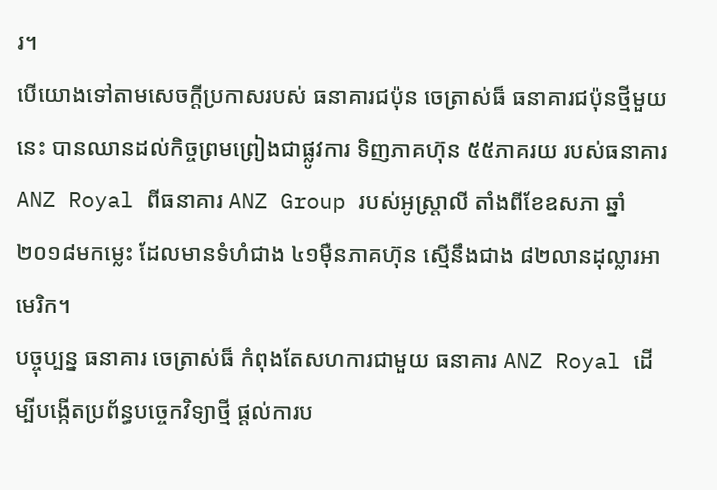រ។
បើយោងទៅតាមសេចក្តីប្រកាសរបស់ ធនាគារជប៉ុន ចេត្រាស់ធ៏ ធនាគារជប៉ុនថ្មីមួយនេះ បានឈានដល់កិច្ចព្រមព្រៀងជាផ្លូវការ ទិញភាគហ៊ុន ៥៥ភាគរយ របស់ធនាគារ ANZ Royal ពីធនាគារ ANZ Group របស់អូស្រ្តាលី តាំងពីខែឧសភា ឆ្នាំ ២០១៨មកម្លេះ ដែលមានទំហំជាង ៤១ម៉ឺនភាគហ៊ុន ស្មើនឹងជាង ៨២លានដុល្លារអាមេរិក។
បច្ចុប្បន្ន ធនាគារ ចេត្រាស់ធ៏ កំពុងតែសហការជាមួយ ធនាគារ ANZ Royal ដើម្បីបង្កើតប្រព័ន្ធបច្ចេកវិទ្យាថ្មី ផ្តល់ការប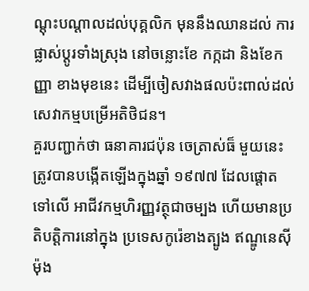ណ្តុះបណ្តាលដល់បុគ្គលិក មុននឹងឈានដល់ ការផ្លាស់ប្តូរទាំងស្រុង នៅចន្លោះខែ កក្កដា និងខែកញ្ញា ខាងមុខនេះ ដើម្បីចៀសវាងផលប៉ះពាល់ដល់ សេវាកម្មបម្រើអតិថិជន។
គួរបញ្ជាក់ថា ធនាគារជប៉ុន ចេត្រាស់ធ៏ មួយនេះ ត្រូវបានបង្កើតឡើងក្នុងឆ្នាំ ១៩៧៧ ដែលផ្តោតទៅលើ អាជីវកម្មហិរញ្ញវត្ថុជាចម្បង ហើយមានប្រតិបត្តិការនៅក្នុង ប្រទេសកូរ៉េខាងត្បូង ឥណ្ឌូនេស៊ី ម៉ុង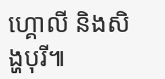ហ្គោលី និងសិង្ហបុរី៕